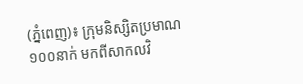(ភ្នំពេញ)៖ ក្រុមនិស្សិតប្រមាណ១០០នាក់ មកពីសាកលវិ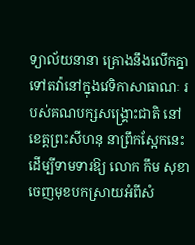ទ្យាល័យនានា គ្រោងនឹងលើកគ្នាទៅតវ៉ានៅក្នុងវេទិកាសាធាណៈ របស់គណបក្សសង្រ្គោះជាតិ នៅខេត្តព្រះសីហនុ នាព្រឹកស្អែកនេះ ដើម្បីទាមទារឱ្យ លោក កឹម សុខា ចេញមុខបកស្រាយអំពីសំ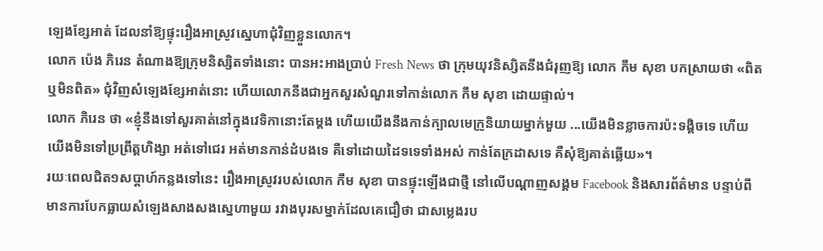ឡេងខ្សែអាត់ ដែលនាំឱ្យផ្ទុះរឿងអាស្រូវស្នេហាជុំវិញខ្លួនលោក។
លោក ប៉េង ភិរេន តំណាងឱ្យក្រុមនិស្សិតទាំងនោះ បានអះអាងប្រាប់ Fresh News ថា ក្រុមយុវនិស្សិតនឹងជំរុញឱ្យ លោក កឹម សុខា បកស្រាយថា «ពិត ឬមិនពិត» ជុំវិញសំឡេងខ្សែអាត់នោះ ហើយលោកនឹងជាអ្នកសួរសំណួរទៅកាន់លោក កឹម សុខា ដោយផ្ទាល់។
លោក ភិរេន ថា «ខ្ញុំនឹងទៅសួរគាត់នៅក្នុងវេទិកានោះតែម្តង ហើយយើងនឹងកាន់ក្បាលមេក្រូនិយាយម្នាក់មួយ ...យើងមិនខ្លាចការប៉ះទង្គិចទេ ហើយយើងមិនទៅប្រព្រឹត្តហិង្សា អត់ទៅជេរ អត់មានកាន់ដំបងទេ គឺទៅដោយដៃទទេទាំងអស់ កាន់តែក្រដាសទេ គឺសុំឱ្យគាត់ឆ្លើយ»។
រយៈពេលជិត១សប្តាហ៍កន្លងទៅនេះ រឿងអាស្រូវរបស់លោក កឹម សុខា បានផ្ទុះឡើងជាថ្មី នៅលើបណ្តាញសង្គម Facebook និងសារព័ត៌មាន បន្ទាប់ពីមានការបែកធ្លាយសំឡេងសាងសងស្នេហាមួយ រវាងបុរសម្នាក់ដែលគេជឿថា ជាសម្លេងរប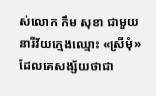ស់លោក កឹម សុខា ជាមួយនារីវ័យក្មេងឈ្មោះ «ស្រីមុំ» ដែលគេសង្ស័យថាជា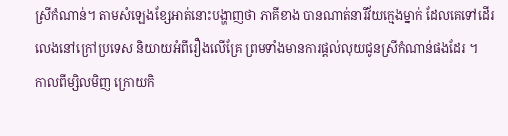ស្រីកំណាន់។ តាមសំឡេងខ្សែអាត់នោះបង្ហាញថា ភាគីខាង បានណាត់នារីវ័យក្មេងម្នាក់ ដែលគេទៅដើរលេងនៅក្រៅប្រទេស និយាយអំពីរឿងលើគ្រែ ព្រមទាំងមានការផ្តល់លុយជូនស្រីកំណាន់ផងដែរ ។
កាលពីម្សិលមិញ ក្រោយកិ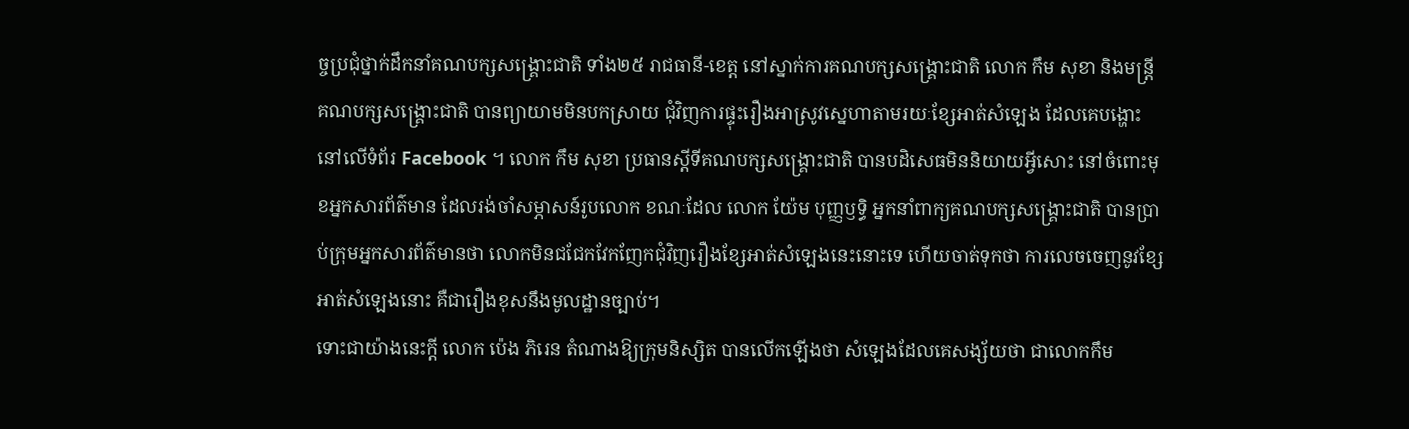ច្ចប្រជុំថ្នាក់ដឹកនាំគណបក្សសង្គ្រោះជាតិ ទាំង២៥ រាជធានី-ខេត្ត នៅស្នាក់ការគណបក្សសង្រ្គោះជាតិ លោក កឹម សុខា និងមន្រ្តីគណបក្សសង្រ្គោះជាតិ បានព្យាយាមមិនបកស្រាយ ជុំវិញការផ្ទុះរឿងអាស្រូវស្នេហាតាមរយៈខ្សែអាត់សំឡេង ដែលគេបង្ហោះនៅលើទំព័រ Facebook ។ លោក កឹម សុខា ប្រធានស្តីទីគណបក្សសង្រ្គោះជាតិ បានបដិសេធមិននិយាយអ្វីសោះ នៅចំពោះមុខអ្នកសារព័ត៌មាន ដែលរង់ចាំសម្ភាសន៍រូបលោក ខណៈដែល លោក យ៉ែម បុញ្ញឫទ្ធិ អ្នកនាំពាក្យគណបក្សសង្រ្គោះជាតិ បានប្រាប់ក្រុមអ្នកសារព័ត៌មានថា លោកមិនជជែកវែកញែកជុំវិញរឿងខ្សែអាត់សំឡេងនេះនោះទេ ហើយចាត់ទុកថា ការលេចចេញនូវខ្សែអាត់សំឡេងនោះ គឺជារឿងខុសនឹងមូលដ្ឋានច្បាប់។
ទោះជាយ៉ាងនេះក្តី លោក ប៉េង ភិរេន តំណាងឱ្យក្រុមនិស្សិត បានលើកឡើងថា សំឡេងដែលគេសង្ស័យថា ជាលោកកឹម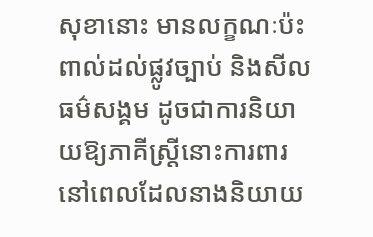សុខានោះ មានលក្ខណៈប៉ះពាល់ដល់ផ្លូវច្បាប់ និងសីលធម៌សង្គម ដូចជាការនិយាយឱ្យភាគីស្រ្តីនោះការពារ នៅពេលដែលនាងនិយាយ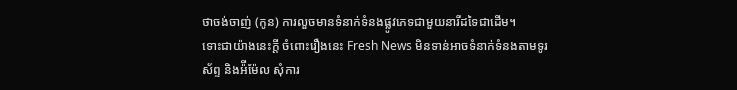ថាចង់ចាញ់ (កូន) ការលួចមានទំនាក់ទំនងផ្លូវភេទជាមួយនារីដទៃជាដើម។
ទោះជាយ៉ាងនេះក្តី ចំពោះរឿងនេះ Fresh News មិនទាន់អាចទំនាក់ទំនងតាមទូរស័ព្ទ និងអ៉ីម៉ែល សុំការ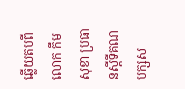ឆ្លើយតបពីលោក កឹម សុខា ប្រធានស្តីទីគណបក្សស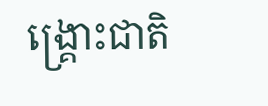ង្រ្គោះជាតិ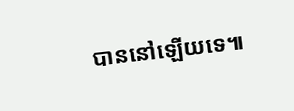បាននៅឡើយទេ៕